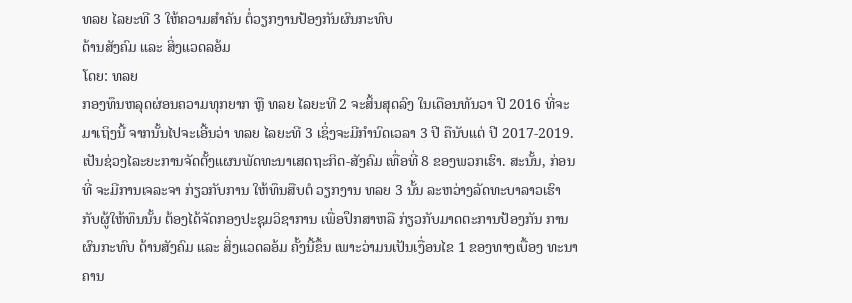ທລຍ ໄລຍະທີ 3 ໃຫ້ຄວາມສໍາຄັນ ຕໍ່ວຽກງານປ້ອງກັນຜົນກະທົບ
ດ້ານສັງຄົມ ແລະ ສິ່ງແວດລອ້ມ
ໂດຍ: ທລຍ
ກອງທຶນຫລຸດຜ່ອນຄວາມທຸກຍາກ ຫຼື ທລຍ ໄລຍະທີ 2 ຈະສິ້ນສຸດລົງ ໃນເດືອນທັນວາ ປີ 2016 ທີ່ຈະມາເຖິງນີ້ ຈາກນັ້ນໄປຈະເອີ້ນວ່າ ທລຍ ໄລຍະທີ 3 ເຊິ່ງຈະມີກໍານົດເວລາ 3 ປີ ຄືນັບແຕ່ ປີ 2017-2019. ເປັນຊ່ວງໄລະຍະການຈັດຕັ້ງແຜນພັດທະນາເສດຖະກິດ-ສັງຄົມ ເທື່ອທີ່ 8 ຂອງພວກເຮົາ. ສະນັ້ນ, ກ່ອນທີ່ ຈະມີການເຈລະຈາ ກ່ຽວກັບການ ໃຫ້ທຶນສືບຕໍ ວຽກງານ ທລຍ 3 ນັ້ນ ລະຫວ່າງລັດທະບາລາວເຮົາ ກັບຜູ້ໃຫ້ທຶນນັ້ນ ຕ້ອງໄດ້ຈັດກອງປະຊຸມວິຊາການ ເພື່ອປຶກສາຫລື ກ່ຽວກັບມາດຕະການປ້ອງກັນ ການຜົນກະທົບ ດ້ານສັງຄົມ ແລະ ສິ່ງແວດລອ້ມ ຄັ້ງນີ້ຂຶ້ນ ເພາະວ່າມນເປັນເງື່ອນໄຂ 1 ຂອງທາງເບື້ອງ ທະນາຄານ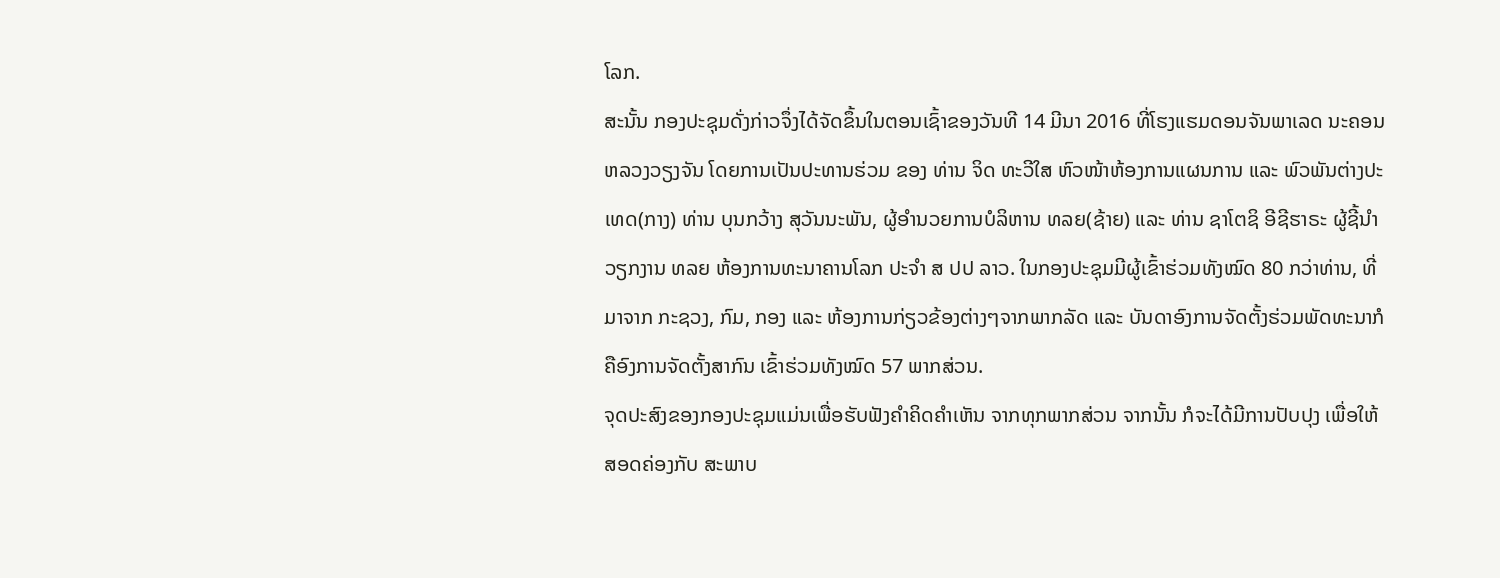ໂລກ.
ສະນັ້ນ ກອງປະຊຸມດັ່ງກ່າວຈຶ່ງໄດ້ຈັດຂຶ້ນໃນຕອນເຊົ້າຂອງວັນທີ 14 ມີນາ 2016 ທີ່ໂຮງແຮມດອນຈັນພາເລດ ນະຄອນຫລວງວຽງຈັນ ໂດຍການເປັນປະທານຮ່ວມ ຂອງ ທ່ານ ຈິດ ທະວີໃສ ຫົວໜ້າຫ້ອງການແຜນການ ແລະ ພົວພັນຕ່າງປະເທດ(ກາງ) ທ່ານ ບຸນກວ້າງ ສຸວັນນະພັນ, ຜູ້ອໍານວຍການບໍລິຫານ ທລຍ(ຊ້າຍ) ແລະ ທ່ານ ຊາໂຕຊິ ອີຊີຮາຣະ ຜູ້ຊີ້ນໍາວຽກງານ ທລຍ ຫ້ອງການທະນາຄານໂລກ ປະຈໍາ ສ ປປ ລາວ. ໃນກອງປະຊຸມມີຜູ້ເຂົ້າຮ່ວມທັງໝົດ 80 ກວ່າທ່ານ, ທີ່ມາຈາກ ກະຊວງ, ກົມ, ກອງ ແລະ ຫ້ອງການກ່ຽວຂ້ອງຕ່າງໆຈາກພາກລັດ ແລະ ບັນດາອົງການຈັດຕັ້ງຮ່ວມພັດທະນາກໍຄືອົງການຈັດຕັ້ງສາກົນ ເຂົ້າຮ່ວມທັງໝົດ 57 ພາກສ່ວນ.
ຈຸດປະສົງຂອງກອງປະຊຸມແມ່ນເພື່ອຮັບຟັງຄຳຄິດຄຳເຫັນ ຈາກທຸກພາກສ່ວນ ຈາກນັ້ນ ກໍຈະໄດ້ມີການປັບປຸງ ເພື່ອໃຫ້ສອດຄ່ອງກັບ ສະພາບ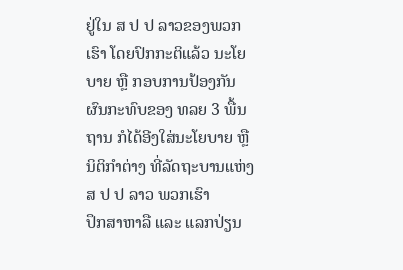ຢູ່ໃນ ສ ປ ປ ລາວຂອງພວກເຮົາ ໂດຍປົກກະຕິແລ້ວ ນະໂຍບາຍ ຫຼື ກອບການປ້ອງກັນ ຜົນກະທົບຂອງ ທລຍ 3 ພື້ນຖານ ກໍໄດ້ອີງໃສ່ນະໂຍບາຍ ຫຼື ນິຕິກຳຕ່າງ ທີ່ລັດຖະບານແຫ່ງ ສ ປ ປ ລາວ ພວກເຮົາ
ປຶກສາຫາລື ແລະ ແລກປ່ຽນ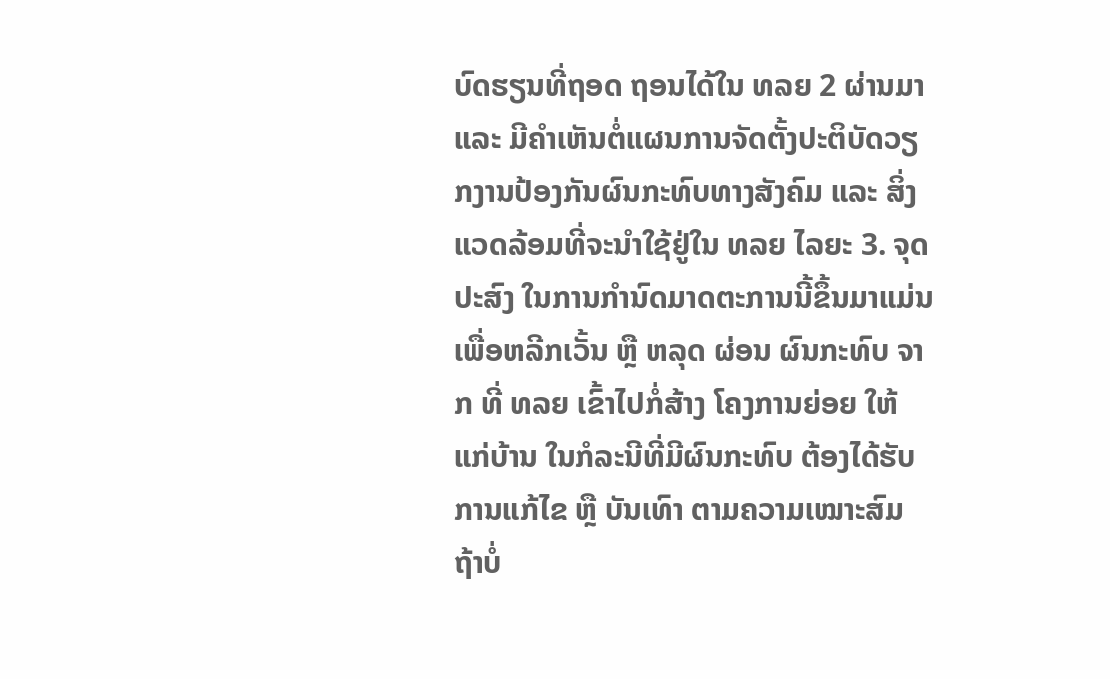ບົດຮຽນທີ່ຖອດ ຖອນໄດ້ໃນ ທລຍ 2 ຜ່ານມາ ແລະ ມີຄໍາເຫັນຕໍ່ແຜນການຈັດຕັ້ງປະຕິບັດວຽກງານປ້ອງກັນຜົນກະທົບທາງສັງຄົມ ແລະ ສິ່ງແວດລ້ອມທີ່ຈະນໍາໃຊ້ຢູ່ໃນ ທລຍ ໄລຍະ 3. ຈຸດປະສົງ ໃນການກຳນົດມາດຕະການນີ້ຂຶ້ນມາແມ່ນ ເພື່ອຫລີກເວັ້ນ ຫຼື ຫລຸດ ຜ່ອນ ຜົນກະທົບ ຈາກ ທີ່ ທລຍ ເຂົ້າໄປກໍ່ສ້າງ ໂຄງການຍ່ອຍ ໃຫ້ ແກ່ບ້ານ ໃນກໍລະນີທີ່ມີຜົນກະທົບ ຕ້ອງໄດ້ຮັບການແກ້ໄຂ ຫຼື ບັນເທົາ ຕາມຄວາມເໝາະສົມ
ຖ້າບໍ່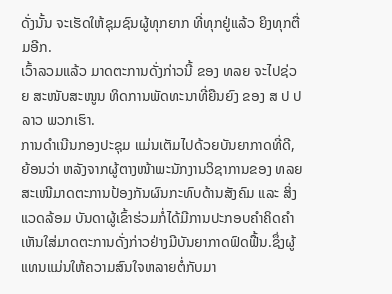ດັ່ງນັ້ນ ຈະເຮັດໃຫ້ຊຸມຊົນຜູ້ທຸກຍາກ ທີ່ທຸກຢູ່ແລ້ວ ຍິງທຸກຕື່ມອີກ.
ເວົ້າລວມແລ້ວ ມາດຕະການດັ່ງກ່າວນີ້ ຂອງ ທລຍ ຈະໄປຊ່ວຍ ສະໜັບສະໜູນ ທິດການພັດທະນາທີ່ຍືນຍົງ ຂອງ ສ ປ ປ ລາວ ພວກເຮົາ.
ການດໍາເນີນກອງປະຊຸມ ແມ່ນເຕັມໄປດ້ວຍບັນຍາກາດທີ່ດີ, ຍ້ອນວ່າ ຫລັງຈາກຜູ້ຕາງໜ້າພະນັກງານວິຊາການຂອງ ທລຍ ສະເໜີມາດຕະການປ້ອງກັນຜົນກະທົບດ້ານສັງຄົມ ແລະ ສິ່ງແວດລ້ອມ ບັນດາຜູ້ເຂົ້າຮ່ວມກໍ່ໄດ້ມີການປະກອບຄຳຄິດຄໍາເຫັນໃສ່ມາດຕະການດັ່ງກ່າວຢ່າງມີບັນຍາກາດຟົດຟື້ນ.ຊຶ່ງຜູ້ແທນແມ່ນໃຫ້ຄວາມສົນໃຈຫລາຍຕໍ່ກັບມາ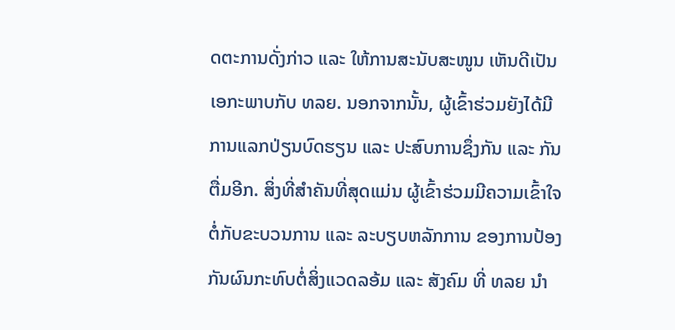ດຕະການດັ່ງກ່າວ ແລະ ໃຫ້ການສະນັບສະໜູນ ເຫັນດີເປັນເອກະພາບກັບ ທລຍ. ນອກຈາກນັ້ນ, ຜູ້ເຂົ້າຮ່ວມຍັງໄດ້ມີການແລກປ່ຽນບົດຮຽນ ແລະ ປະສົບການຊຶ່ງກັນ ແລະ ກັນຕື່ມອີກ. ສິ່ງທີ່ສໍາຄັນທີ່ສຸດແມ່ນ ຜູ້ເຂົ້າຮ່ວມມີຄວາມເຂົ້າໃຈຕໍ່ກັບຂະບວນການ ແລະ ລະບຽບຫລັກການ ຂອງການປ້ອງກັນຜົນກະທົບຕໍ່ສິ່ງແວດລອ້ມ ແລະ ສັງຄົມ ທີ່ ທລຍ ນໍາ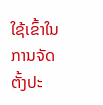ໃຊ້ເຂົ້າໃນການຈັດຕັ້ງປະ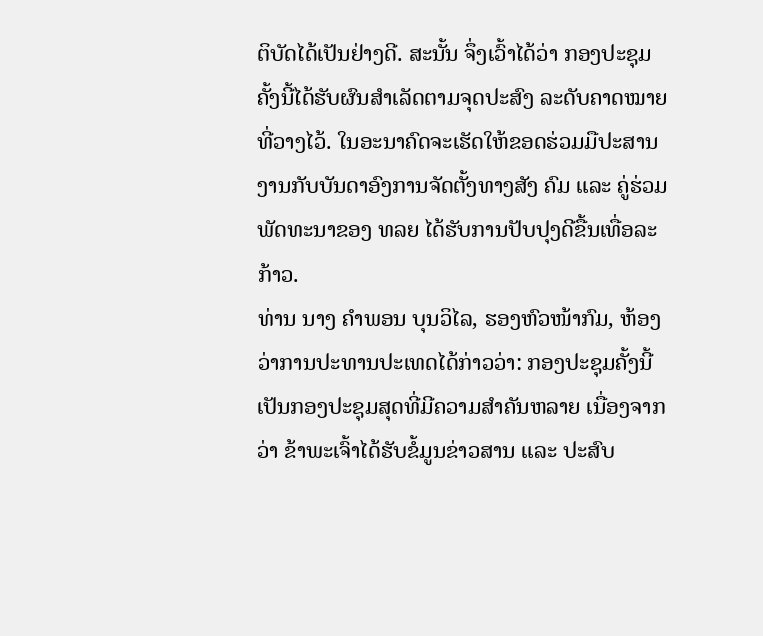ຕິບັດໄດ້ເປັນຢ່າງດີ. ສະນັ້ນ ຈຶ່ງເວົ້າໄດ້ວ່າ ກອງປະຊຸມຄັ້ງນີ້ໄດ້ຮັບຜົນສໍາເລັດຕາມຈຸດປະສົງ ລະດັບຄາດໝາຍທີ່ວາງໄວ້. ໃນອະນາຄົດຈະເຮັດໃຫ້ຂອດຮ່ວມມືປະສານງານກັບບັນດາອົງການຈັດຕັ້ງທາງສັງ ຄົມ ແລະ ຄູ່ຮ່ວມພັດທະນາຂອງ ທລຍ ໄດ້ຮັບການປັບປຸງດີຂື້ນເທື່ອລະກ້າວ.
ທ່ານ ນາງ ຄໍາພອນ ບຸນວິໄລ, ຮອງຫົວໜ້າກົມ, ຫ້ອງວ່າການປະທານປະເທດໄດ້ກ່າວວ່າ: ກອງປະຊຸມຄັ້ງນີ້ເປັນກອງປະຊຸມສຸດທີ່ມີຄວາມສໍາຄັນຫລາຍ ເນື່ອງຈາກວ່າ ຂ້າພະເຈົ້າໄດ້ຮັບຂໍ້ມູນຂ່າວສານ ແລະ ປະສົບ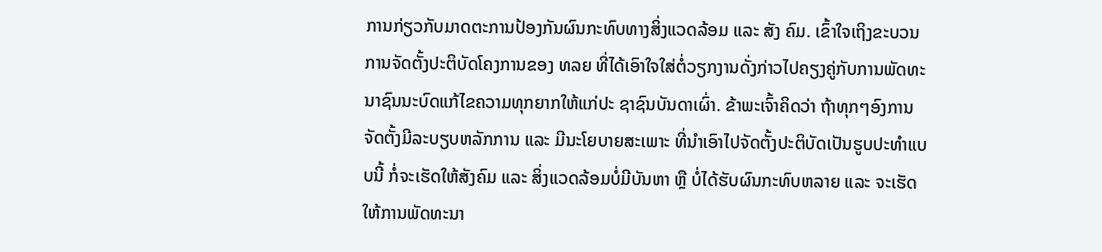ການກ່ຽວກັບມາດຕະການປ້ອງກັນຜົນກະທົບທາງສິ່ງແວດລ້ອມ ແລະ ສັງ ຄົມ. ເຂົ້າໃຈເຖິງຂະບວນການຈັດຕັ້ງປະຕິບັດໂຄງການຂອງ ທລຍ ທີ່ໄດ້ເອົາໃຈໃສ່ຕໍ່ວຽກງານດັ່ງກ່າວໄປຄຽງຄູ່ກັບການພັດທະນາຊົນນະບົດແກ້ໄຂຄວາມທຸກຍາກໃຫ້ແກ່ປະ ຊາຊົນບັນດາເຜົ່າ. ຂ້າພະເຈົ້າຄິດວ່າ ຖ້າທຸກໆອົງການຈັດຕັ້ງມີລະບຽບຫລັກການ ແລະ ມີນະໂຍບາຍສະເພາະ ທີ່ນໍາເອົາໄປຈັດຕັ້ງປະຕິບັດເປັນຮູບປະທໍາແບບນີ້ ກໍ່ຈະເຮັດໃຫ້ສັງຄົມ ແລະ ສິ່ງແວດລ້ອມບໍ່ມີບັນຫາ ຫຼື ບໍ່ໄດ້ຮັບຜົນກະທົບຫລາຍ ແລະ ຈະເຮັດໃຫ້ການພັດທະນາ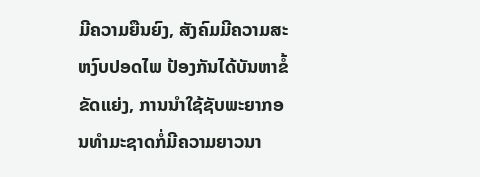ມີຄວາມຍືນຍົງ, ສັງຄົມມີຄວາມສະຫງົບປອດໄພ ປ້ອງກັນໄດ້ບັນຫາຂໍ້ຂັດແຍ່ງ, ການນໍາໃຊ້ຊັບພະຍາກອນທໍາມະຊາດກໍ່ມີຄວາມຍາວນາ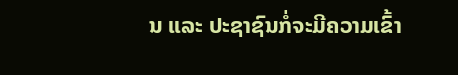ນ ແລະ ປະຊາຊົນກໍ່ຈະມີຄວາມເຂົ້າ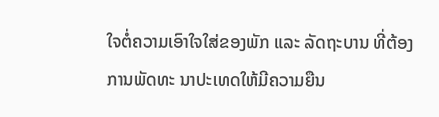ໃຈຕໍ່ຄວາມເອົາໃຈໃສ່ຂອງພັກ ແລະ ລັດຖະບານ ທີ່ຕ້ອງການພັດທະ ນາປະເທດໃຫ້ມີຄວາມຍືນ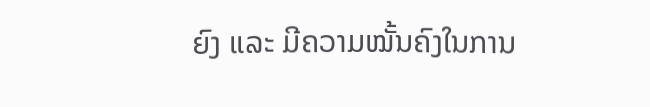ຍົງ ແລະ ມີຄວາມໝັ້ນຄົງໃນການ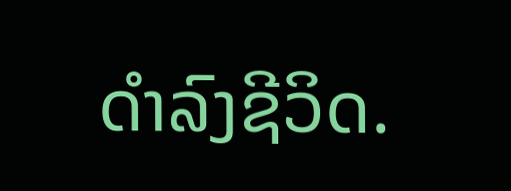ດໍາລົງຊີວິດ.